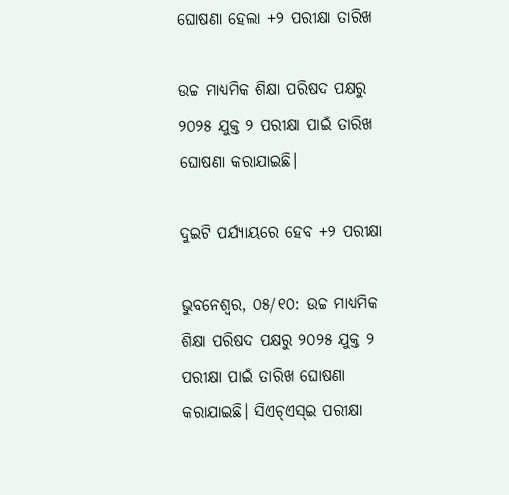ଘୋଷଣା ହେଲା +୨ ପରୀକ୍ଷା ତାରିଖ

ଉଚ୍ଚ ମାଧ୍ୟମିକ ଶିକ୍ଷା ପରିଷଦ ପକ୍ଷରୁ ୨୦୨୫ ଯୁକ୍ତ ୨ ପରୀକ୍ଷା ପାଇଁ ତାରିଖ ଘୋଷଣା କରାଯାଇଛି।

ଦୁଇଟି ପର୍ଯ୍ୟାୟରେ ହେବ +୨ ପରୀକ୍ଷା

ଭୁବନେଶ୍ବର, ୦୫/୧୦: ଉଚ୍ଚ ମାଧ୍ୟମିକ ଶିକ୍ଷା ପରିଷଦ ପକ୍ଷରୁ ୨୦୨୫ ଯୁକ୍ତ ୨ ପରୀକ୍ଷା ପାଇଁ ତାରିଖ ଘୋଷଣା କରାଯାଇଛି। ସିଏଚ୍ଏସ୍ଇ ପରୀକ୍ଷା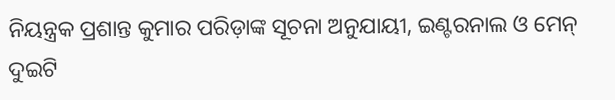ନିୟନ୍ତ୍ରକ ପ୍ରଶାନ୍ତ କୁମାର ପରିଡ଼ାଙ୍କ ସୂଚନା ଅନୁଯାୟୀ, ଇଣ୍ଟରନାଲ ଓ ମେନ୍ ଦୁଇଟି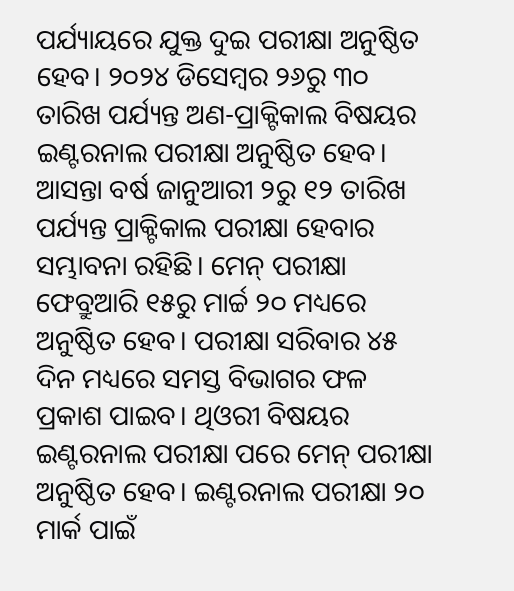ପର୍ଯ୍ୟାୟରେ ଯୁକ୍ତ ଦୁଇ ପରୀକ୍ଷା ଅନୁଷ୍ଠିତ ହେବ। ୨୦୨୪ ଡିସେମ୍ବର ୨୬ରୁ ୩୦ ତାରିଖ ପର୍ଯ୍ୟନ୍ତ ଅଣ-ପ୍ରାକ୍ଟିକାଲ ବିଷୟର ଇଣ୍ଟରନାଲ ପରୀକ୍ଷା ଅନୁଷ୍ଠିତ ହେବ। ଆସନ୍ତା ବର୍ଷ ଜାନୁଆରୀ ୨ରୁ ୧୨ ତାରିଖ ପର୍ଯ୍ୟନ୍ତ ପ୍ରାକ୍ଟିକାଲ ପରୀକ୍ଷା ହେବାର ସମ୍ଭାବନା ରହିଛି। ମେନ୍ ପରୀକ୍ଷା ଫେବ୍ରୁଆରି ୧୫ରୁ ମାର୍ଚ୍ଚ ୨୦ ମଧ୍ୟରେ ଅନୁଷ୍ଠିତ ହେବ। ପରୀକ୍ଷା ସରିବାର ୪୫ ଦିନ ମଧ୍ୟରେ ସମସ୍ତ ବିଭାଗର ଫଳ ପ୍ରକାଶ ପାଇବ। ଥିଓରୀ ବିଷୟର ଇଣ୍ଟରନାଲ ପରୀକ୍ଷା ପରେ ମେନ୍ ପରୀକ୍ଷା ଅନୁଷ୍ଠିତ ହେବ। ଇଣ୍ଟରନାଲ ପରୀକ୍ଷା ୨୦ ମାର୍କ ପାଇଁ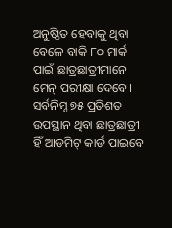ଅନୁଷ୍ଠିତ ହେବାକୁ ଥିବା ବେଳେ ବାକି ୮୦ ମାର୍କ ପାଇଁ ଛାତ୍ରଛାତ୍ରୀମାନେ ମେନ୍ ପରୀକ୍ଷା ଦେବେ। ସର୍ବନିମ୍ନ ୭୫ ପ୍ରତିଶତ ଉପସ୍ଥାନ ଥିବା ଛାତ୍ରଛାତ୍ରୀ ହିଁ ଆଡମିଟ୍ କାର୍ଡ ପାଇବେ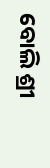ବୋଲି ଶ୍ରୀ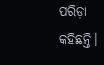ପରିଡ଼ା କହିଛନ୍ତି।